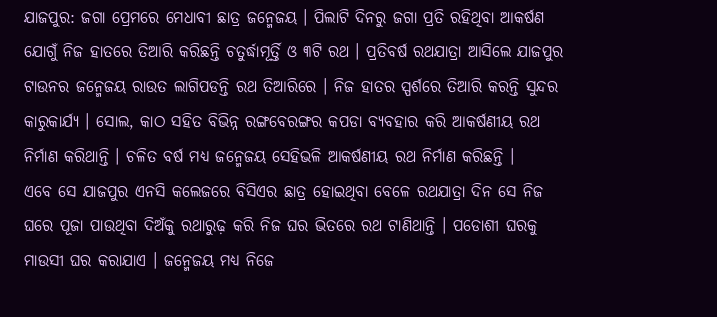ଯାଜପୁର: ଜଗା ପ୍ରେମରେ ମେଧାବୀ ଛାତ୍ର ଜନ୍ମେଜୟ । ପିଲାଟି ଦିନରୁ ଜଗା ପ୍ରତି ରହିଥିବା ଆକର୍ଷଣ ଯୋଗୁଁ ନିଜ ହାତରେ ତିଆରି କରିଛନ୍ତି ଚତୁର୍ଦ୍ଧାମୂର୍ତ୍ତି ଓ ୩ଟି ରଥ । ପ୍ରତିବର୍ଷ ରଥଯାତ୍ରା ଆସିଲେ ଯାଜପୁର ଟାଉନର ଜନ୍ମେଜୟ ରାଉତ ଲାଗିପଡନ୍ତି ରଥ ତିଆରିରେ । ନିଜ ହାତର ସ୍ପର୍ଶରେ ତିଆରି କରନ୍ତି ସୁନ୍ଦର କାରୁକାର୍ଯ୍ୟ । ସୋଲ, କାଠ ସହିତ ବିଭିନ୍ନ ରଙ୍ଗବେରଙ୍ଗର କପଡା ବ୍ୟବହାର କରି ଆକର୍ଷଣୀୟ ରଥ ନିର୍ମାଣ କରିଥାନ୍ତି । ଚଳିତ ବର୍ଷ ମଧ୍ୟ ଜନ୍ମେଜୟ ସେହିଭଳି ଆକର୍ଷଣୀୟ ରଥ ନିର୍ମାଣ କରିଛନ୍ତି ।
ଏବେ ସେ ଯାଜପୁର ଏନସି କଲେଜରେ ବିସିଏର ଛାତ୍ର ହୋଇଥିବା ବେଳେ ରଥଯାତ୍ରା ଦିନ ସେ ନିଜ ଘରେ ପୂଜା ପାଉଥିବା ଦିଅଁକୁ ରଥାରୁଢ଼ କରି ନିଜ ଘର ଭିତରେ ରଥ ଟାଣିଥାନ୍ତି । ପଡୋଶୀ ଘରକୁ ମାଉସୀ ଘର କରାଯାଏ । ଜନ୍ମେଜୟ ମଧ୍ୟ ନିଜେ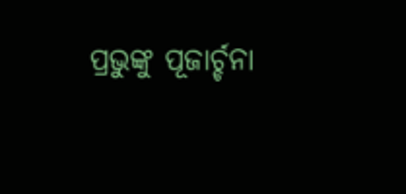ପ୍ରଭୁଙ୍କୁ ପୂଜାର୍ଚ୍ଚନା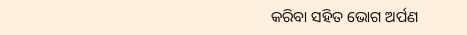କରିବା ସହିତ ଭୋଗ ଅର୍ପଣ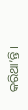କରିଥା’ନ୍ତି ।